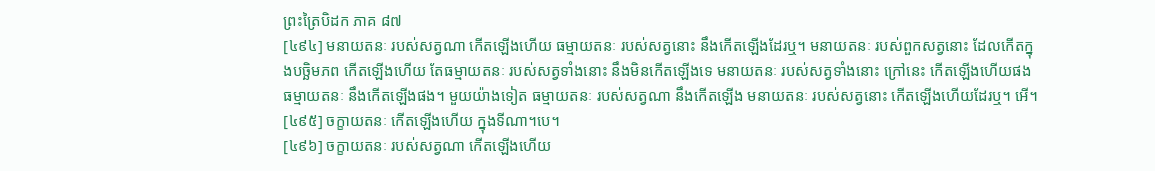ព្រះត្រៃបិដក ភាគ ៨៧
[៤៩៤] មនាយតនៈ របស់សត្វណា កើតឡើងហើយ ធម្មាយតនៈ របស់សត្វនោះ នឹងកើតឡើងដែរឬ។ មនាយតនៈ របស់ពួកសត្វនោះ ដែលកើតក្នុងបច្ឆិមភព កើតឡើងហើយ តែធម្មាយតនៈ របស់សត្វទាំងនោះ នឹងមិនកើតឡើងទេ មនាយតនៈ របស់សត្វទាំងនោះ ក្រៅនេះ កើតឡើងហើយផង ធម្មាយតនៈ នឹងកើតឡើងផង។ មួយយ៉ាងទៀត ធម្មាយតនៈ របស់សត្វណា នឹងកើតឡើង មនាយតនៈ របស់សត្វនោះ កើតឡើងហើយដែរឬ។ អើ។
[៤៩៥] ចក្ខាយតនៈ កើតឡើងហើយ ក្នុងទីណា។បេ។
[៤៩៦] ចក្ខាយតនៈ របស់សត្វណា កើតឡើងហើយ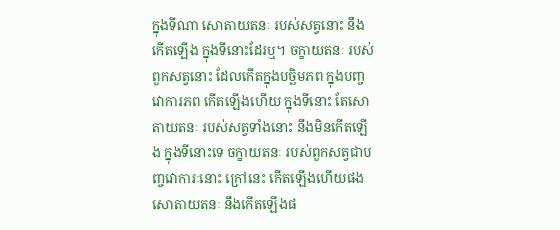ក្នុងទីណា សោតាយតនៈ របស់សត្វនោះ នឹងកើតឡើង ក្នុងទីនោះដែរឬ។ ចក្ខាយតនៈ របស់ពួកសត្វនោះ ដែលកើតក្នុងបច្ឆិមភព ក្នុងបញ្ចវោការភព កើតឡើងហើយ ក្នុងទីនោះ តែសោតាយតនៈ របស់សត្វទាំងនោះ នឹងមិនកើតឡើង ក្នុងទីនោះទេ ចក្ខាយតនៈ របស់ពួកសត្វជាបញ្ចវោការៈនោះ ក្រៅនេះ កើតឡើងហើយផង សោតាយតនៈ នឹងកើតឡើងផ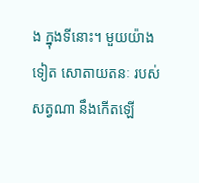ង ក្នុងទីនោះ។ មួយយ៉ាងទៀត សោតាយតនៈ របស់សត្វណា នឹងកើតឡើ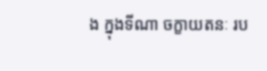ង ក្នុងទីណា ចក្ខាយតនៈ រប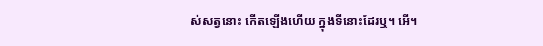ស់សត្វនោះ កើតឡើងហើយ ក្នុងទីនោះដែរឬ។ អើ។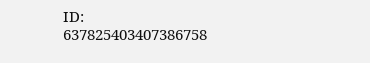ID: 637825403407386758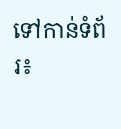ទៅកាន់ទំព័រ៖